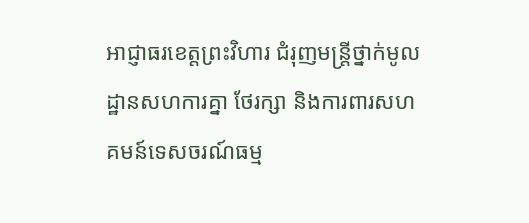អាជ្ញាធរខេត្តព្រះវិហារ ជំរុញមន្ត្រីថ្នាក់មូលដ្ឋានសហការគ្នា ថែរក្សា និងការពារសហគមន៍ទេសចរណ៍ធម្ម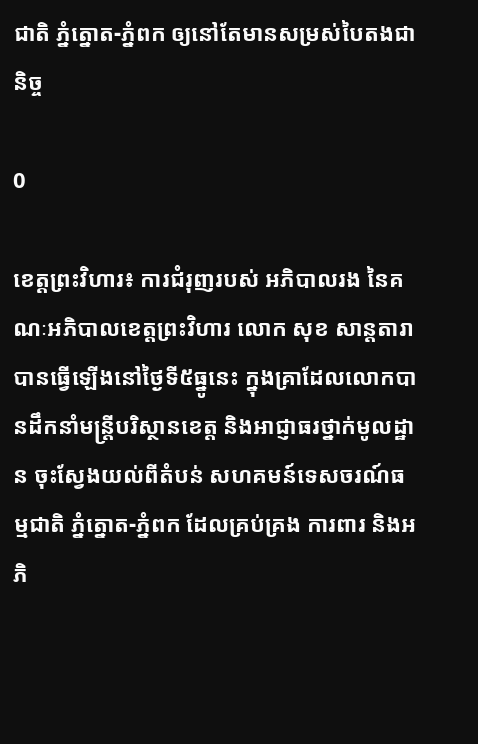ជាតិ ភ្នំត្នោត-ភ្នំពក ឲ្យនៅតែមានសម្រស់បៃតងជានិច្ច

0

ខេត្តព្រះវិហារ៖ ការជំរុញរបស់ អភិបាលរង នៃគណៈអភិបាលខេត្តព្រះវិហារ លោក សុខ សាន្តតារា បានធ្វើឡើងនៅថ្ងៃទី៥ធ្នូនេះ ក្នុងគ្រាដែលលោកបានដឹកនាំមន្ត្រីបរិស្ថានខេត្ត និងអាជ្ញាធរថ្នាក់មូលដ្ឋាន ចុះស្វែងយល់ពីតំបន់ សហគមន៍ទេសចរណ៍ធម្មជាតិ ភ្នំត្នោត-ភ្នំពក ដែលគ្រប់គ្រង ការពារ និងអភិ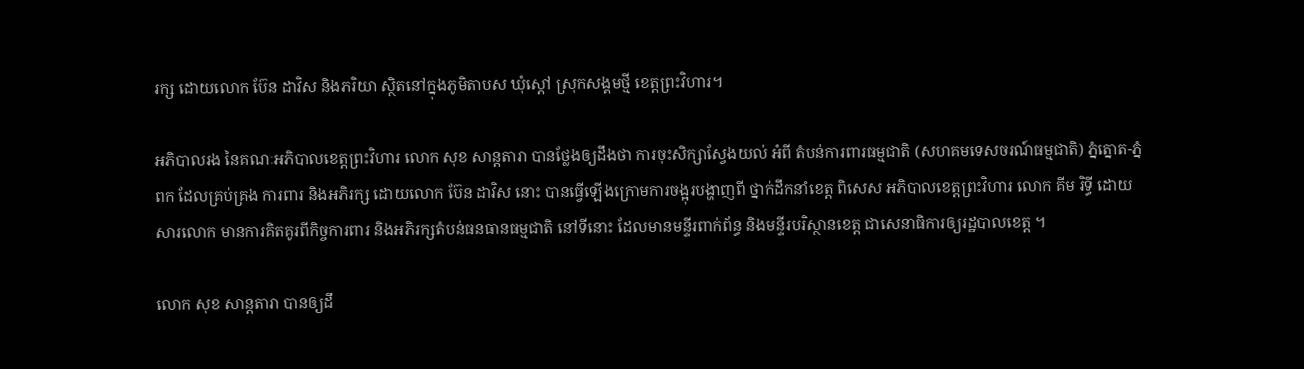រក្ស ដោយលោក ប៊ែន ដាវិស និងភរិយា ស្ថិតនៅក្នុងភូមិតាបស ឃុំស្ដៅ ស្រុកសង្គមថ្មី ខេត្តព្រះវិហារ។

អភិបាលរង នៃគណៈអភិបាលខេត្តព្រះវិហារ លោក សុខ សាន្តតារា បានថ្លែងឲ្យដឹងថា ការចុះសិក្សាស្វែងយល់ អំពី តំបន់ការពារធម្មជាតិ (សហគមទេសចរណ៍ធម្មជាតិ) ភ្នំត្នោត-ភ្នំពក ដែលគ្រប់គ្រង ការពារ និងអភិរក្ស ដោយលោក ប៊ែន ដាវិស នោះ បានធ្វើឡើងក្រោមការចង្អុរបង្ហាញពី ថ្នាក់ដឹកនាំខេត្ត ពិសេស អភិបាលខេត្តព្រះវិហារ លោក គីម រិទ្ធី ដោយសារលោក មានការគិតគូរពីកិច្ចការពារ និងអភិរក្សតំបន់ធនធានធម្មជាតិ នៅទីនោះ ដែលមានមន្ទីរពាក់ព័ន្ធ និងមន្ទីរបរិស្ថានខេត្ត ជាសេនាធិការឲ្យរដ្ឋបាលខេត្ត ។

លោក សុខ សាន្តតារា បានឲ្យដឹ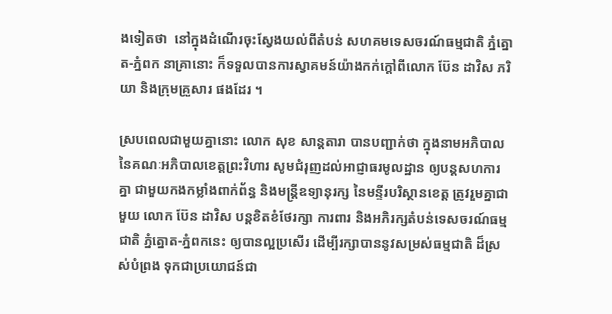ងទៀតថា  នៅក្នុងដំណើរចុះស្វែងយល់ពីតំបន់ សហគមទេសចរណ៍ធម្មជាតិ ភ្នំត្នោត-ភ្នំពក នាគ្រានោះ ក៏ទទួលបានការស្វាគមន៍យ៉ាងកក់ក្តៅពីលោក ប៊ែន ដាវិស ភរិយា និងក្រុមគ្រួសារ ផងដែរ ។

ស្របពេលជាមួយគ្នានោះ លោក សុខ សាន្តតារា បានបញ្ជាក់ថា ក្នុងនាមអភិបាល នៃគណៈអភិបាលខេត្តព្រះវិហារ សូមជំរុញដល់អាជ្ញាធរមូលដ្ឋាន ឲ្យបន្តសហការគ្នា ជាមួយកងកម្លាំងពាក់ព័ន្ធ និងមន្ត្រីឧទ្យានុរក្ស នៃមន្ទីរបរិស្ថានខេត្ត ត្រូវរួមគ្នាជាមួយ លោក ប៊ែន ដាវិស បន្តខិតខំថែរក្សា ការពារ និងអភិរក្សតំបន់ទេសចរណ៍ធម្មជាតិ ភ្នំត្នោត-ភ្នំពកនេះ ឲ្យបានល្អប្រសើរ ដើម្បីរក្សាបាននូវសម្រស់ធម្មជាតិ ដ៏ស្រស់បំព្រង ទុកជាប្រយោជន៍ជា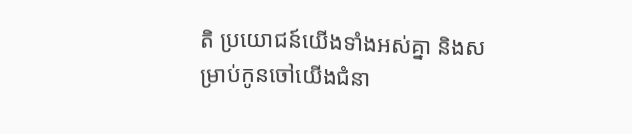តិ ប្រយោជន៍យើងទាំងអស់គ្នា និងសម្រាប់កូនចៅយើងជំនា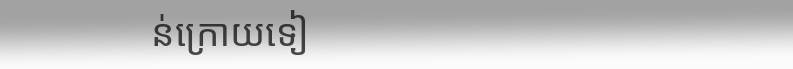ន់ក្រោយទៀ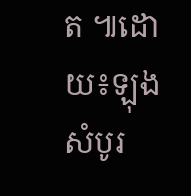ត ៕ដោយ៖ឡុង សំបូរ